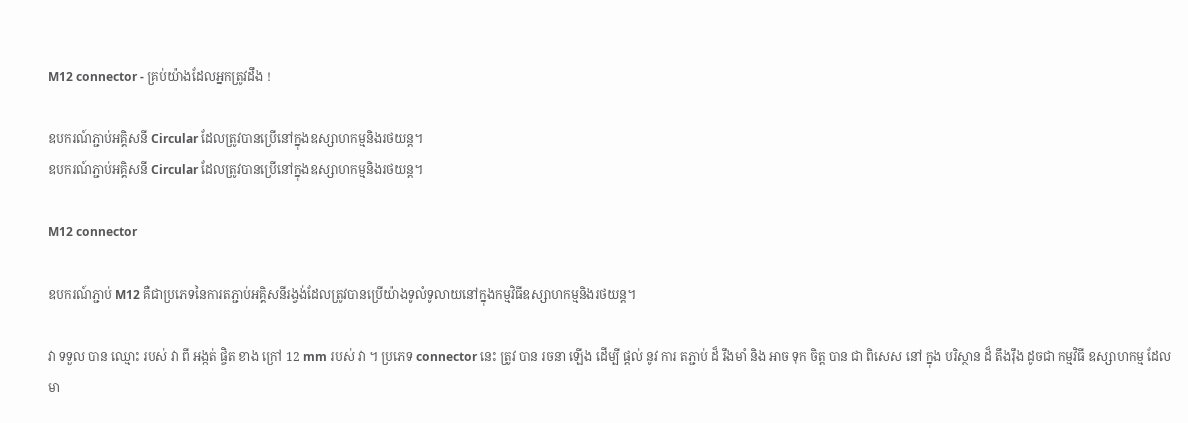M12 connector - គ្រប់យ៉ាងដែលអ្នកត្រូវដឹង !

ឧបករណ៍ភ្ជាប់អគ្គិសនី Circular ដែលត្រូវបានប្រើនៅក្នុងឧស្សាហកម្មនិងរថយន្ត។
ឧបករណ៍ភ្ជាប់អគ្គិសនី Circular ដែលត្រូវបានប្រើនៅក្នុងឧស្សាហកម្មនិងរថយន្ត។

M12 connector

ឧបករណ៍ភ្ជាប់ M12 គឺជាប្រភេទនៃការតភ្ជាប់អគ្គិសនីរង្វង់ដែលត្រូវបានប្រើយ៉ាងទូលំទូលាយនៅក្នុងកម្មវិធីឧស្សាហកម្មនិងរថយន្ត។

វា ទទួល បាន ឈ្មោះ របស់ វា ពី អង្កត់ ផ្ចិត ខាង ក្រៅ 12 mm របស់ វា ។ ប្រភេទ connector នេះ ត្រូវ បាន រចនា ឡើង ដើម្បី ផ្តល់ នូវ ការ តភ្ជាប់ ដ៏ រឹងមាំ និង អាច ទុក ចិត្ត បាន ជា ពិសេស នៅ ក្នុង បរិស្ថាន ដ៏ តឹងរ៉ឹង ដូចជា កម្មវិធី ឧស្សាហកម្ម ដែល មា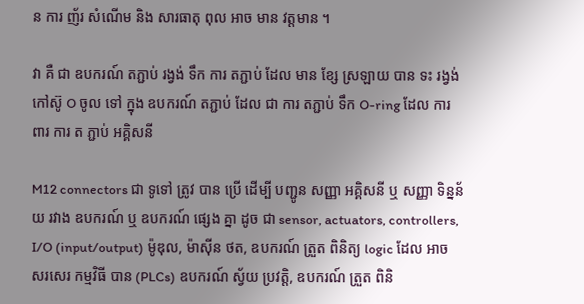ន ការ ញ័រ សំណើម និង សារធាតុ ពុល អាច មាន វត្តមាន ។

វា គឺ ជា ឧបករណ៍ តភ្ជាប់ រង្វង់ ទឹក ការ តភ្ជាប់ ដែល មាន ខ្សែ ស្រឡាយ បាន ទះ រង្វង់ កៅស៊ូ O ចូល ទៅ ក្នុង ឧបករណ៍ តភ្ជាប់ ដែល ជា ការ តភ្ជាប់ ទឹក O-ring ដែល ការពារ ការ ត ភ្ជាប់ អគ្គិសនី

M12 connectors ជា ទូទៅ ត្រូវ បាន ប្រើ ដើម្បី បញ្ជូន សញ្ញា អគ្គិសនី ឬ សញ្ញា ទិន្នន័យ រវាង ឧបករណ៍ ឬ ឧបករណ៍ ផ្សេង គ្នា ដូច ជា sensor, actuators, controllers, I/O (input/output) ម៉ូឌុល, ម៉ាស៊ីន ថត, ឧបករណ៍ ត្រួត ពិនិត្យ logic ដែល អាច សរសេរ កម្មវិធី បាន (PLCs) ឧបករណ៍ ស្វ័យ ប្រវត្តិ, ឧបករណ៍ ត្រួត ពិនិ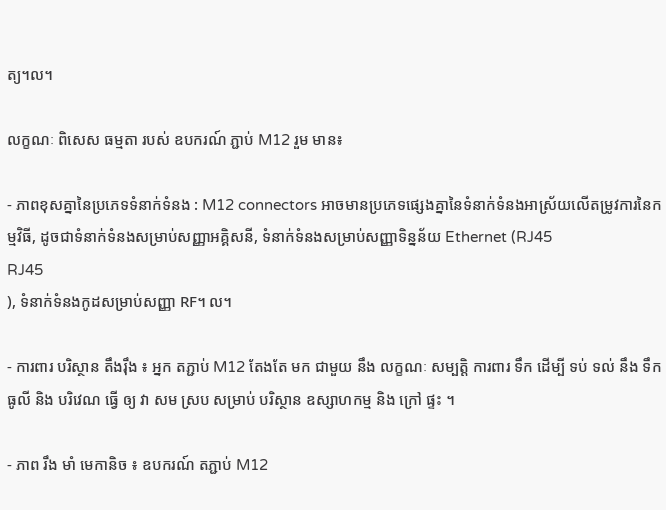ត្យ។ល។

លក្ខណៈ ពិសេស ធម្មតា របស់ ឧបករណ៍ ភ្ជាប់ M12 រួម មាន៖

- ភាពខុសគ្នានៃប្រភេទទំនាក់ទំនង : M12 connectors អាចមានប្រភេទផ្សេងគ្នានៃទំនាក់ទំនងអាស្រ័យលើតម្រូវការនៃកម្មវិធី, ដូចជាទំនាក់ទំនងសម្រាប់សញ្ញាអគ្គិសនី, ទំនាក់ទំនងសម្រាប់សញ្ញាទិន្នន័យ Ethernet (RJ45
RJ45
), ទំនាក់ទំនងកូដសម្រាប់សញ្ញា RF។ ល។

- ការពារ បរិស្ថាន តឹងរ៉ឹង ៖ អ្នក តភ្ជាប់ M12 តែងតែ មក ជាមួយ នឹង លក្ខណៈ សម្បត្តិ ការពារ ទឹក ដើម្បី ទប់ ទល់ នឹង ទឹក ធូលី និង បរិវេណ ធ្វើ ឲ្យ វា សម ស្រប សម្រាប់ បរិស្ថាន ឧស្សាហកម្ម និង ក្រៅ ផ្ទះ ។

- ភាព រឹង មាំ មេកានិច ៖ ឧបករណ៍ តភ្ជាប់ M12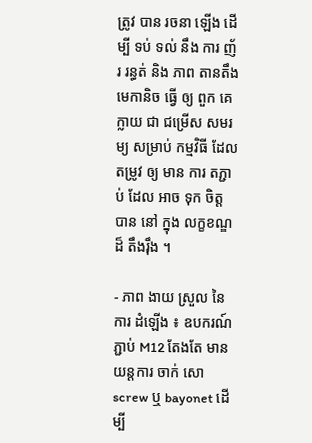ត្រូវ បាន រចនា ឡើង ដើម្បី ទប់ ទល់ នឹង ការ ញ័រ រន្ធត់ និង ភាព តានតឹង មេកានិច ធ្វើ ឲ្យ ពួក គេ ក្លាយ ជា ជម្រើស សមរម្យ សម្រាប់ កម្មវិធី ដែល តម្រូវ ឲ្យ មាន ការ តភ្ជាប់ ដែល អាច ទុក ចិត្ត បាន នៅ ក្នុង លក្ខខណ្ឌ ដ៏ តឹងរ៉ឹង ។

- ភាព ងាយ ស្រួល នៃ ការ ដំឡើង ៖ ឧបករណ៍ ភ្ជាប់ M12 តែងតែ មាន យន្តការ ចាក់ សោ screw ឬ bayonet ដើម្បី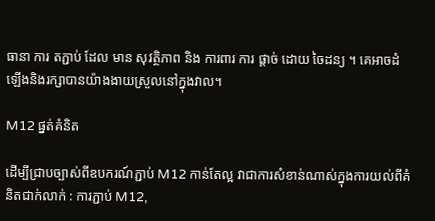ធានា ការ តភ្ជាប់ ដែល មាន សុវត្ថិភាព និង ការពារ ការ ផ្តាច់ ដោយ ចៃដន្យ ។ គេអាចដំឡើងនិងរក្សាបានយ៉ាងងាយស្រួលនៅក្នុងវាល។

M12 ផ្នត់គំនិត

ដើម្បីជ្រាបច្បាស់ពីឧបករណ៍ភ្ជាប់ M12 កាន់តែល្អ វាជាការសំខាន់ណាស់ក្នុងការយល់ពីគំនិតជាក់លាក់ : ការភ្ជាប់ M12,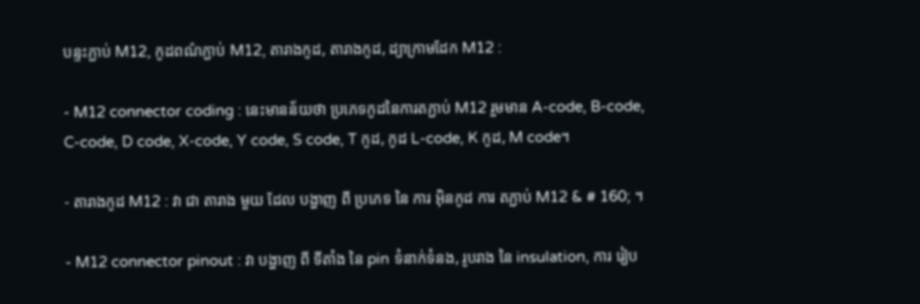បន្ទះភ្ជាប់ M12, កូដពណ៌ភ្ជាប់ M12, តារាងកូដ, តារាងកូដ, ដ្យាក្រាមដែក M12 :

- M12 connector coding : នេះមានន័យថា ប្រភេទកូដនៃការតភ្ជាប់ M12 រួមមាន A-code, B-code, C-code, D code, X-code, Y code, S code, T កូដ, កូដ L-code, K កូដ, M code។

- តារាងកូដ M12 : វា ជា តារាង មួយ ដែល បង្ហាញ ពី ប្រភេទ នៃ ការ អ៊ិនកូដ ការ តភ្ជាប់ M12 & # 160; ។

- M12 connector pinout : វា បង្ហាញ ពី ទីតាំង នៃ pin ទំនាក់ទំនង, រូបរាង នៃ insulation, ការ រៀប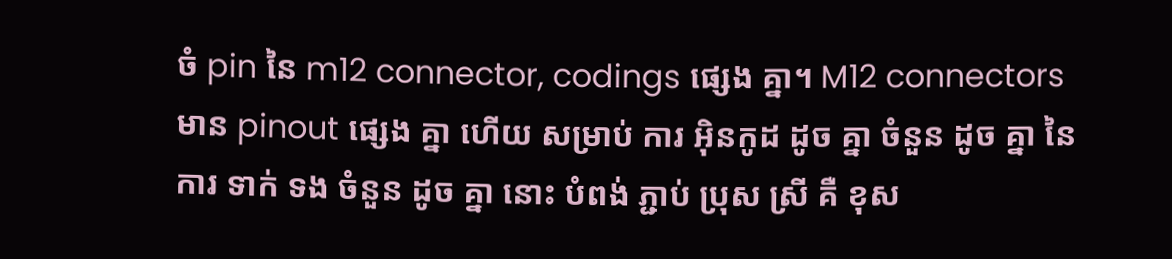ចំ pin នៃ m12 connector, codings ផ្សេង គ្នា។ M12 connectors មាន pinout ផ្សេង គ្នា ហើយ សម្រាប់ ការ អ៊ិនកូដ ដូច គ្នា ចំនួន ដូច គ្នា នៃ ការ ទាក់ ទង ចំនួន ដូច គ្នា នោះ បំពង់ ភ្ជាប់ ប្រុស ស្រី គឺ ខុស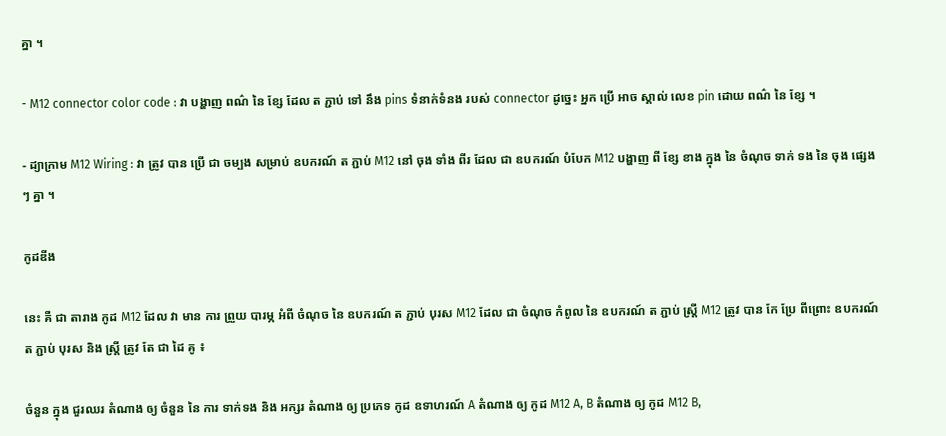គ្នា ។

- M12 connector color code : វា បង្ហាញ ពណ៌ នៃ ខ្សែ ដែល ត ភ្ជាប់ ទៅ នឹង pins ទំនាក់ទំនង របស់ connector ដូច្នេះ អ្នក ប្រើ អាច ស្គាល់ លេខ pin ដោយ ពណ៌ នៃ ខ្សែ ។

- ដ្យាក្រាម M12 Wiring : វា ត្រូវ បាន ប្រើ ជា ចម្បង សម្រាប់ ឧបករណ៍ ត ភ្ជាប់ M12 នៅ ចុង ទាំង ពីរ ដែល ជា ឧបករណ៍ បំបែក M12 បង្ហាញ ពី ខ្សែ ខាង ក្នុង នៃ ចំណុច ទាក់ ទង នៃ ចុង ផ្សេង ៗ គ្នា ។

កូដឌីង

នេះ គឺ ជា តារាង កូដ M12 ដែល វា មាន ការ ព្រួយ បារម្ភ អំពី ចំណុច នៃ ឧបករណ៍ ត ភ្ជាប់ បុរស M12 ដែល ជា ចំណុច កំពូល នៃ ឧបករណ៍ ត ភ្ជាប់ ស្ត្រី M12 ត្រូវ បាន កែ ប្រែ ពីព្រោះ ឧបករណ៍ ត ភ្ជាប់ បុរស និង ស្ត្រី ត្រូវ តែ ជា ដៃ គូ ៖

ចំនួន ក្នុង ជួរឈរ តំណាង ឲ្យ ចំនួន នៃ ការ ទាក់ទង និង អក្សរ តំណាង ឲ្យ ប្រភេទ កូដ ឧទាហរណ៍ A តំណាង ឲ្យ កូដ M12 A, B តំណាង ឲ្យ កូដ M12 B,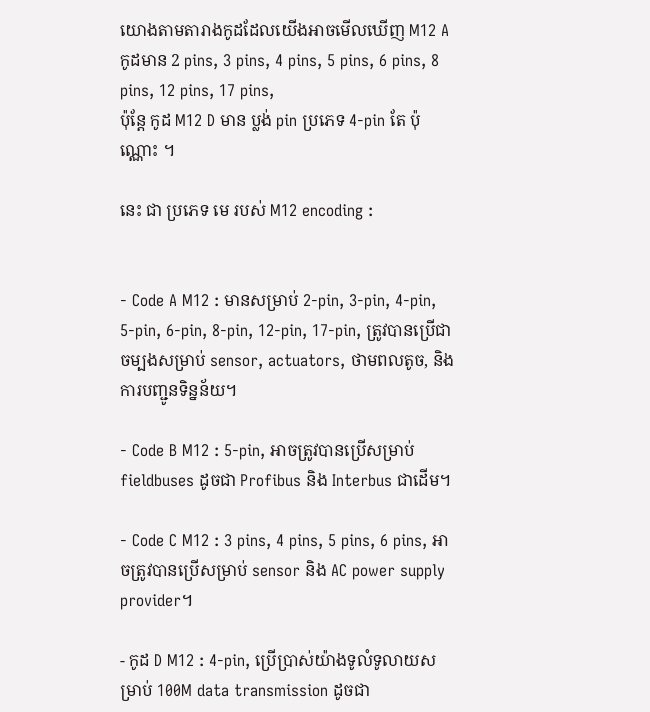យោងតាមតារាងកូដដែលយើងអាចមើលឃើញ M12 A កូដមាន 2 pins, 3 pins, 4 pins, 5 pins, 6 pins, 8 pins, 12 pins, 17 pins,
ប៉ុន្តែ កូដ M12 D មាន ប្លង់ pin ប្រភេទ 4-pin តែ ប៉ុណ្ណោះ ។

នេះ ជា ប្រភេទ មេ របស់ M12 encoding :


- Code A M12 : មានសម្រាប់ 2-pin, 3-pin, 4-pin, 5-pin, 6-pin, 8-pin, 12-pin, 17-pin, ត្រូវបានប្រើជាចម្បងសម្រាប់ sensor, actuators, ថាមពលតូច, និងការបញ្ជូនទិន្នន័យ។

- Code B M12 : 5-pin, អាចត្រូវបានប្រើសម្រាប់ fieldbuses ដូចជា Profibus និង Interbus ជាដើម។

- Code C M12 : 3 pins, 4 pins, 5 pins, 6 pins, អាចត្រូវបានប្រើសម្រាប់ sensor និង AC power supply provider។

- កូដ D M12 : 4-pin, ប្រើប្រាស់យ៉ាងទូលំទូលាយសម្រាប់ 100M data transmission ដូចជា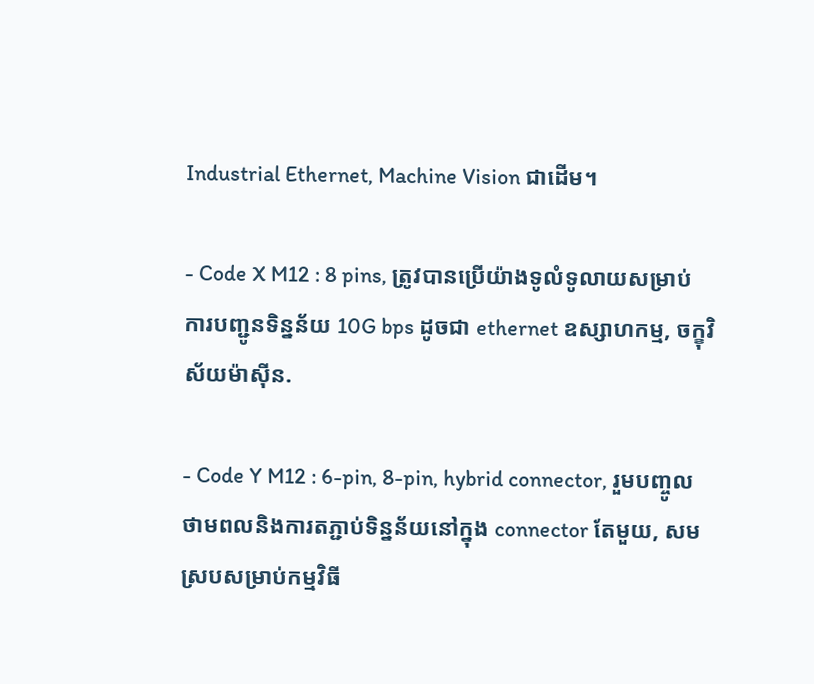Industrial Ethernet, Machine Vision ជាដើម។

- Code X M12 : 8 pins, ត្រូវបានប្រើយ៉ាងទូលំទូលាយសម្រាប់ការបញ្ជូនទិន្នន័យ 10G bps ដូចជា ethernet ឧស្សាហកម្ម, ចក្ខុវិស័យម៉ាស៊ីន.

- Code Y M12 : 6-pin, 8-pin, hybrid connector, រួមបញ្ចូលថាមពលនិងការតភ្ជាប់ទិន្នន័យនៅក្នុង connector តែមួយ, សមស្របសម្រាប់កម្មវិធី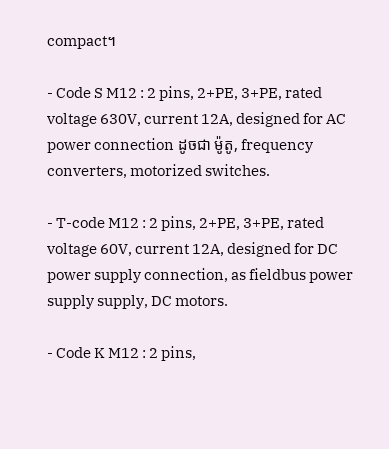compact។

- Code S M12 : 2 pins, 2+PE, 3+PE, rated voltage 630V, current 12A, designed for AC power connection ដូចជា ម៉ូតូ, frequency converters, motorized switches.

- T-code M12 : 2 pins, 2+PE, 3+PE, rated voltage 60V, current 12A, designed for DC power supply connection, as fieldbus power supply supply, DC motors.

- Code K M12 : 2 pins,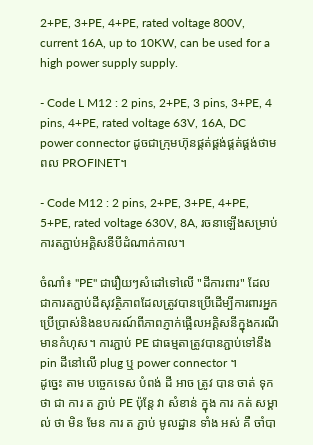2+PE, 3+PE, 4+PE, rated voltage 800V, current 16A, up to 10KW, can be used for a high power supply supply.

- Code L M12 : 2 pins, 2+PE, 3 pins, 3+PE, 4 pins, 4+PE, rated voltage 63V, 16A, DC power connector ដូចជាក្រុមហ៊ុនផ្គត់ផ្គង់ផ្គត់ផ្គង់ថាមពល PROFINET។

- Code M12 : 2 pins, 2+PE, 3+PE, 4+PE, 5+PE, rated voltage 630V, 8A, រចនាឡើងសម្រាប់ការតភ្ជាប់អគ្គិសនីបីដំណាក់កាល។

ចំណាំ៖ "PE" ជារឿយៗសំដៅទៅលើ "ដីការពារ" ដែលជាការតភ្ជាប់ដីសុវត្ថិភាពដែលត្រូវបានប្រើដើម្បីការពារអ្នកប្រើប្រាស់និងឧបករណ៍ពីភាពភ្ញាក់ផ្អើលអគ្គិសនីក្នុងករណីមានកំហុស។ ការភ្ជាប់ PE ជាធម្មតាត្រូវបានភ្ជាប់ទៅនឹង pin ដីនៅលើ plug ឬ power connector ។
ដូច្នេះ តាម បច្ចេកទេស បំពង់ ដី អាច ត្រូវ បាន ចាត់ ទុក ថា ជា ការ ត ភ្ជាប់ PE ប៉ុន្តែ វា សំខាន់ ក្នុង ការ កត់ សម្គាល់ ថា មិន មែន ការ ត ភ្ជាប់ មូលដ្ឋាន ទាំង អស់ គឺ ចាំបា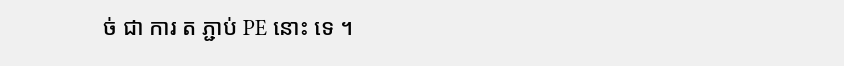ច់ ជា ការ ត ភ្ជាប់ PE នោះ ទេ ។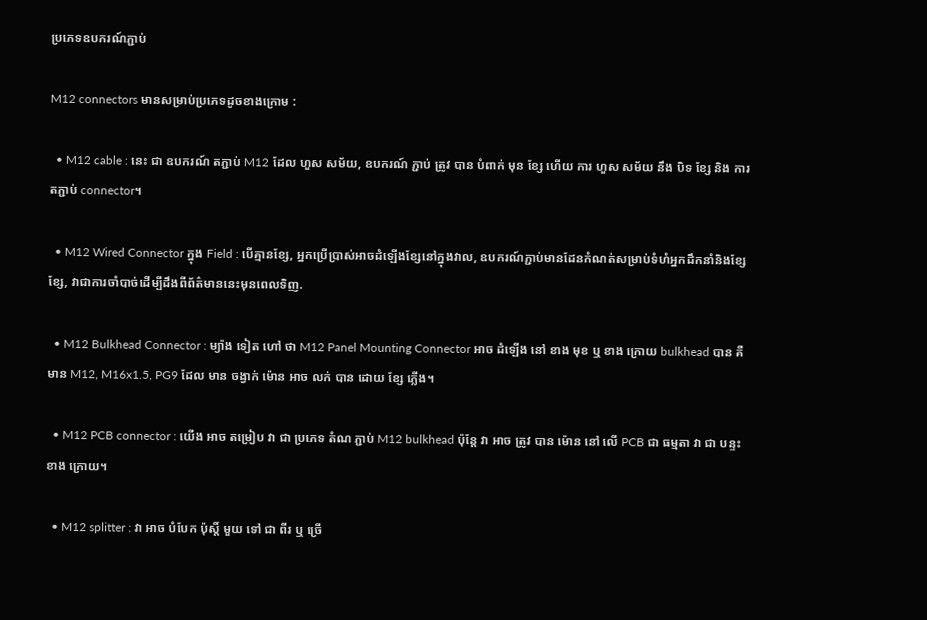ប្រភេទឧបករណ៍ភ្ជាប់

M12 connectors មានសម្រាប់ប្រភេទដូចខាងក្រោម :

  • M12 cable : នេះ ជា ឧបករណ៍ តភ្ជាប់ M12 ដែល ហួស សម័យ, ឧបករណ៍ ភ្ជាប់ ត្រូវ បាន បំពាក់ មុន ខ្សែ ហើយ ការ ហួស សម័យ នឹង បិទ ខ្សែ និង ការ តភ្ជាប់ connector។

  • M12 Wired Connector ក្នុង Field : បើគ្មានខ្សែ, អ្នកប្រើប្រាស់អាចដំឡើងខ្សែនៅក្នុងវាល, ឧបករណ៍ភ្ជាប់មានដែនកំណត់សម្រាប់ទំហំអ្នកដឹកនាំនិងខ្សែខ្សែ, វាជាការចាំបាច់ដើម្បីដឹងពីព័ត៌មាននេះមុនពេលទិញ.

  • M12 Bulkhead Connector : ម្យ៉ាង ទៀត ហៅ ថា M12 Panel Mounting Connector អាច ដំឡើង នៅ ខាង មុខ ឬ ខាង ក្រោយ bulkhead បាន គឺ មាន M12, M16x1.5, PG9 ដែល មាន ចង្វាក់ ម៉ោន អាច លក់ បាន ដោយ ខ្សែ ភ្លើង។

  • M12 PCB connector : យើង អាច តម្រៀប វា ជា ប្រភេទ តំណ ភ្ជាប់ M12 bulkhead ប៉ុន្តែ វា អាច ត្រូវ បាន ម៉ោន នៅ លើ PCB ជា ធម្មតា វា ជា បន្ទះ ខាង ក្រោយ។

  • M12 splitter : វា អាច បំបែក ប៉ុស្តិ៍ មួយ ទៅ ជា ពីរ ឬ ច្រើ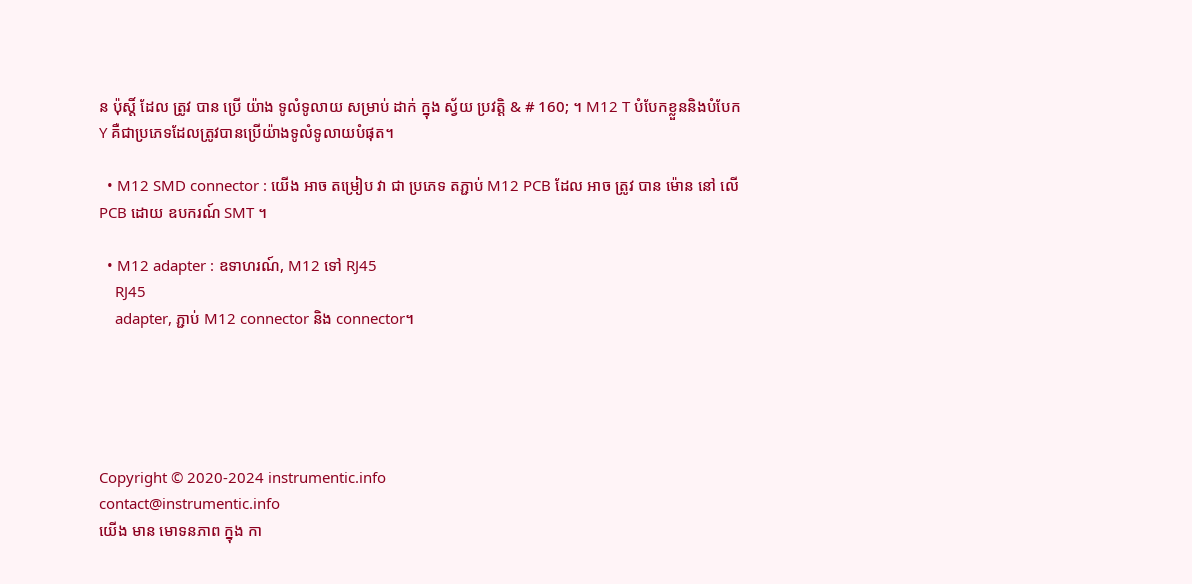ន ប៉ុស្តិ៍ ដែល ត្រូវ បាន ប្រើ យ៉ាង ទូលំទូលាយ សម្រាប់ ដាក់ ក្នុង ស្វ័យ ប្រវត្តិ & # 160; ។ M12 T បំបែកខ្លួននិងបំបែក Y គឺជាប្រភេទដែលត្រូវបានប្រើយ៉ាងទូលំទូលាយបំផុត។

  • M12 SMD connector : យើង អាច តម្រៀប វា ជា ប្រភេទ តភ្ជាប់ M12 PCB ដែល អាច ត្រូវ បាន ម៉ោន នៅ លើ PCB ដោយ ឧបករណ៍ SMT ។

  • M12 adapter : ឧទាហរណ៍, M12 ទៅ RJ45
    RJ45
    adapter, ភ្ជាប់ M12 connector និង connector។





Copyright © 2020-2024 instrumentic.info
contact@instrumentic.info
យើង មាន មោទនភាព ក្នុង កា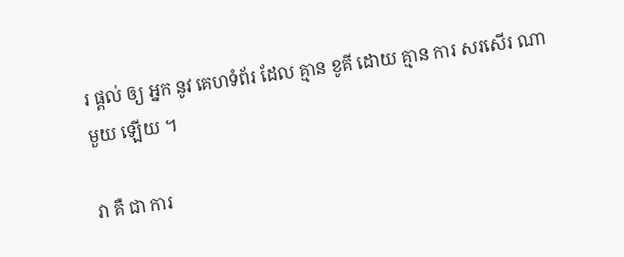រ ផ្តល់ ឲ្យ អ្នក នូវ គេហទំព័រ ដែល គ្មាន ខូគី ដោយ គ្មាន ការ សរសើរ ណា មួយ ឡើយ ។

វា គឺ ជា ការ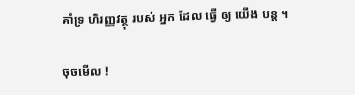គាំទ្រ ហិរញ្ញវត្ថុ របស់ អ្នក ដែល ធ្វើ ឲ្យ យើង បន្ត ។

ចុចមើល !